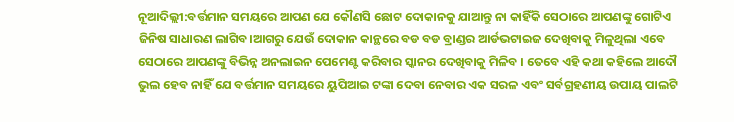ନୂଆଦିଲ୍ଲୀ:ବର୍ତ୍ତମାନ ସମୟରେ ଆପଣ ଯେ କୌଣସି ଛୋଟ ଦୋକାନକୁ ଯାଆନ୍ତୁ ନା କାହିଁକି ସେଠାରେ ଆପଣଙ୍କୁ ଗୋଟିଏ ଜିନିଷ ସାଧାରଣ ଲାଗିବ।ଆଗରୁ ଯେଉଁ ଦୋକାନ କାନ୍ଥରେ ବଡ ବଡ ବ୍ରାଣ୍ଡର ଆର୍ଡଭଟାଇଜ ଦେଖିବାକୁ ମିଳୁଥିଲା ଏବେ ସେଠାରେ ଆପଣଙ୍କୁ ବିଭିନ୍ନ ଅନଲାଇନ ପେମେଣ୍ଟ କରିବାର ସ୍କାନର ଦେଖିବାକୁ ମିଳିବ । ତେବେ ଏହି କଥା କହିଲେ ଆଦୌ ଭୁଲ ହେବ ନାହିଁ ଯେ ବର୍ତ୍ତମାନ ସମୟରେ ୟୁପିଆଇ ଟଙ୍କା ଦେବା ନେବାର ଏକ ସରଳ ଏବଂ ସର୍ବଗ୍ରହଣୀୟ ଉପାୟ ପାଲଟି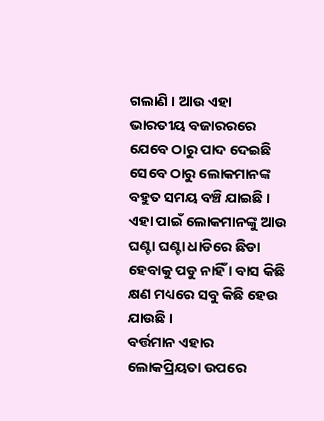ଗଲାଣି । ଆଉ ଏହା ଭାରତୀୟ ବଜାରରରେ ଯେବେ ଠାରୁ ପାଦ ଦେଇଛି ସେବେ ଠାରୁ ଲୋକମାନଙ୍କ ବହୁତ ସମୟ ବଞ୍ଚି ଯାଇଛି । ଏହା ପାଇଁ ଲୋକମାନଙ୍କୁ ଆଉ ଘଣ୍ଟା ଘଣ୍ଟା ଧାଡିରେ ଛିଡା ହେବାକୁ ପଡୁ ନାହିଁ । ବାସ କିଛି କ୍ଷଣ ମଧ୍ୟରେ ସବୁ କିଛି ହେଉ ଯାଉଛି ।
ବର୍ତ୍ତମାନ ଏହାର ଲୋକପ୍ରିୟତା ଉପରେ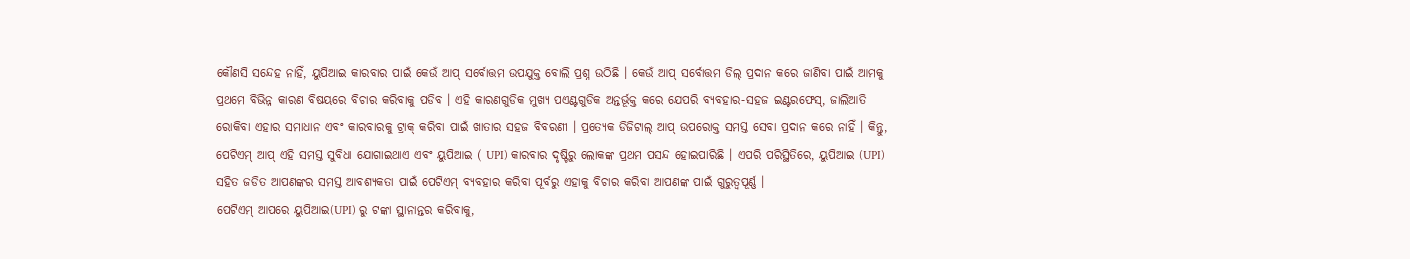କୌଣସି ସନ୍ଦେହ ନାହିଁ, ୟୁପିଆଇ କାରବାର ପାଇଁ କେଉଁ ଆପ୍ ସର୍ବୋତ୍ତମ ଉପଯୁକ୍ତ ବୋଲି ପ୍ରଶ୍ନ ଉଠିଛି । କେଉଁ ଆପ୍ ସର୍ବୋତ୍ତମ ଡିଲ୍ ପ୍ରଦାନ କରେ ଜାଣିବା ପାଇଁ ଆମକୁ ପ୍ରଥମେ ବିଭିନ୍ନ କାରଣ ବିଷୟରେ ବିଚାର କରିବାକୁ ପଡିବ । ଏହି କାରଣଗୁଡିକ ମୁଖ୍ୟ ପଏଣ୍ଟଗୁଡିକ ଅନ୍ତର୍ଭୂକ୍ତ କରେ ଯେପରି ବ୍ୟବହାର-ସହଜ ଇଣ୍ଟରଫେସ୍, ଜାଲିଆତି ରୋକିବା ଏହାର ସମାଧାନ ଏବଂ କାରବାରକୁ ଟ୍ରାକ୍ କରିବା ପାଇଁ ଖାତାର ସହଜ ବିବରଣୀ । ପ୍ରତ୍ୟେକ ଡିଜିଟାଲ୍ ଆପ୍ ଉପରୋକ୍ତ ସମସ୍ତ ସେବା ପ୍ରଦାନ କରେ ନାହିଁ । କିନ୍ତୁ, ପେଟିଏମ୍ ଆପ୍ ଏହି ସମସ୍ତ ସୁବିଧା ଯୋଗାଇଥାଏ ଏବଂ ୟୁପିଆଇ ( UPI) କାରବାର ଦୃଷ୍ଟିରୁ ଲୋକଙ୍କ ପ୍ରଥମ ପସନ୍ଦ ହୋଇପାରିଛି । ଏପରି ପରିସ୍ଥିତିରେ, ୟୁପିଆଇ (UPI) ସହିତ ଜଡିତ ଆପଣଙ୍କର ସମସ୍ତ ଆବଶ୍ୟକତା ପାଇଁ ପେଟିଏମ୍ ବ୍ୟବହାର କରିବା ପୂର୍ବରୁ ଏହାକୁ ବିଚାର କରିବା ଆପଣଙ୍କ ପାଇଁ ଗୁରୁତ୍ୱପୂର୍ଣ୍ଣ ।
ପେଟିଏମ୍ ଆପରେ ୟୁପିଆଇ(UPI) ରୁ ଟଙ୍କା ସ୍ଥାନାନ୍ତର କରିବାକୁ,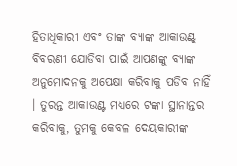ହିତାଧିକାରୀ ଏବଂ ତାଙ୍କ ବ୍ୟାଙ୍କ ଆକାଉଣ୍ଟ୍ ବିବରଣୀ ଯୋଡିବା ପାଇଁ ଆପଣଙ୍କୁ ବ୍ୟାଙ୍କ ଅନୁମୋଦନକୁ ଅପେକ୍ଷା କରିବାକୁ ପଡିବ ନାହିଁ । ତୁରନ୍ତ ଆକାଉଣ୍ଟ ମଧ୍ୟରେ ଟଙ୍କା ସ୍ଥାନାନ୍ତର କରିବାକୁ, ତୁମକୁ କେବଳ ଦେୟକାରୀଙ୍କ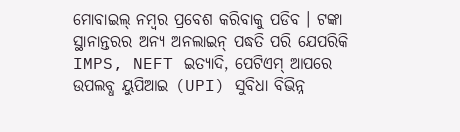ମୋବାଇଲ୍ ନମ୍ବର ପ୍ରବେଶ କରିବାକୁ ପଡିବ । ଟଙ୍କା ସ୍ଥାନାନ୍ତରର ଅନ୍ୟ ଅନଲାଇନ୍ ପଦ୍ଧତି ପରି ଯେପରିକି IMPS, NEFT ଇତ୍ୟାଦି, ପେଟିଏମ୍ ଆପରେ ଉପଲବ୍ଧ ୟୁପିଆଇ (UPI) ସୁବିଧା ବିଭିନ୍ନ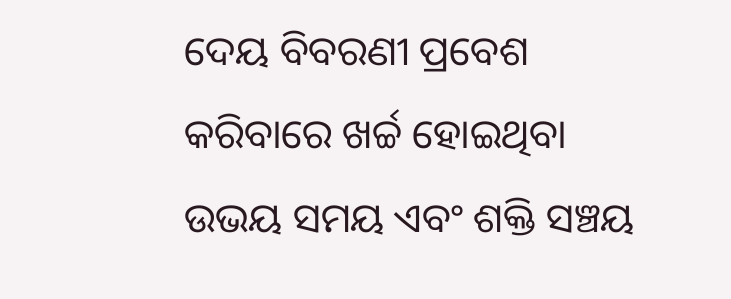ଦେୟ ବିବରଣୀ ପ୍ରବେଶ କରିବାରେ ଖର୍ଚ୍ଚ ହୋଇଥିବା ଉଭୟ ସମୟ ଏବଂ ଶକ୍ତି ସଞ୍ଚୟ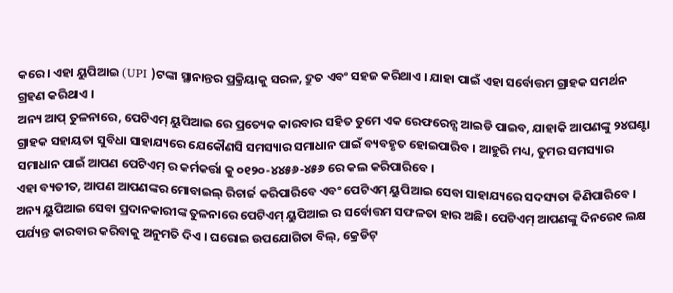କରେ । ଏହା ୟୁପିଆଇ (UPI )ଟଙ୍କା ସ୍ଥାନାନ୍ତର ପ୍ରକ୍ରିୟାକୁ ସରଳ, ଦ୍ରୁତ ଏବଂ ସହଜ କରିଥାଏ । ଯାହା ପାଇଁ ଏହା ସର୍ବୋତ୍ତମ ଗ୍ରାହକ ସମର୍ଥନ ଗ୍ରହଣ କରିଥାଏ ।
ଅନ୍ୟ ଆପ୍ ତୁଳନାରେ, ପେଟିଏମ୍ ୟୁପିଆଇ ରେ ପ୍ରତ୍ୟେକ କାରବାର ସହିତ ତୁମେ ଏକ ରେଫରେନ୍ସ ଆଇଡି ପାଇବ, ଯାହାକି ଆପଣଙ୍କୁ ୨୪ଘଣ୍ଟା ଗ୍ରାହକ ସହାୟତା ସୁବିଧା ସାହାଯ୍ୟରେ ଯେକୌଣସି ସମସ୍ୟାର ସମାଧାନ ପାଇଁ ବ୍ୟବହୃତ ହୋଇପାରିବ । ଆହୁରି ମଧ୍ୟ, ତୁମର ସମସ୍ୟାର ସମାଧାନ ପାଇଁ ଆପଣ ପେଟିଏମ୍ ର କର୍ମକର୍ତ୍ତା କୁ ୦୧୨୦-୪୪୫୬-୪୫୬ ରେ କଲ କରିପାରିବେ ।
ଏହା ବ୍ୟତୀତ, ଆପଣ ଆପଣଙ୍କର ମୋବାଇଲ୍ ରିଚାର୍ଜ କରିପାରିବେ ଏବଂ ପେଟିଏମ୍ ୟୁପିଆଇ ସେବା ସାହାଯ୍ୟରେ ସଦସ୍ୟତା କିଣିପାରିବେ । ଅନ୍ୟ ୟୁପିଆଇ ସେବା ପ୍ରଦାନକାରୀଙ୍କ ତୁଳନାରେ ପେଟିଏମ୍ ୟୁପିଆଇ ର ସର୍ବୋତ୍ତମ ସଫଳତା ହାର ଅଛି। ପେଟିଏମ୍ ଆପଣଙ୍କୁ ଦିନରେ୧ ଲକ୍ଷ ପର୍ଯ୍ୟନ୍ତ କାରବାର କରିବାକୁ ଅନୁମତି ଦିଏ । ଘରୋଇ ଉପଯୋଗିତା ବିଲ୍, କ୍ରେଡିଟ୍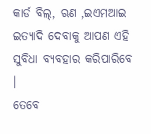କାର୍ଡ ବିଲ୍, ଋଣ ,ଇଏମଆଇ ଇତ୍ୟାଦି ଦେବାକୁ ଆପଣ ଏହି ସୁବିଧା ବ୍ୟବହାର କରିପାରିବେ ।
ତେବେ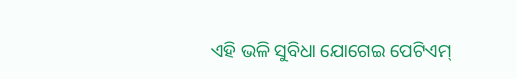ଏହି ଭଳି ସୁବିଧା ଯୋଗେଇ ପେଟିଏମ୍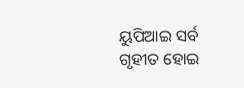ୟୁପିଆଇ ସର୍ବ ଗୃହୀତ ହୋଇ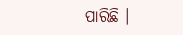ପାରିଛି ।